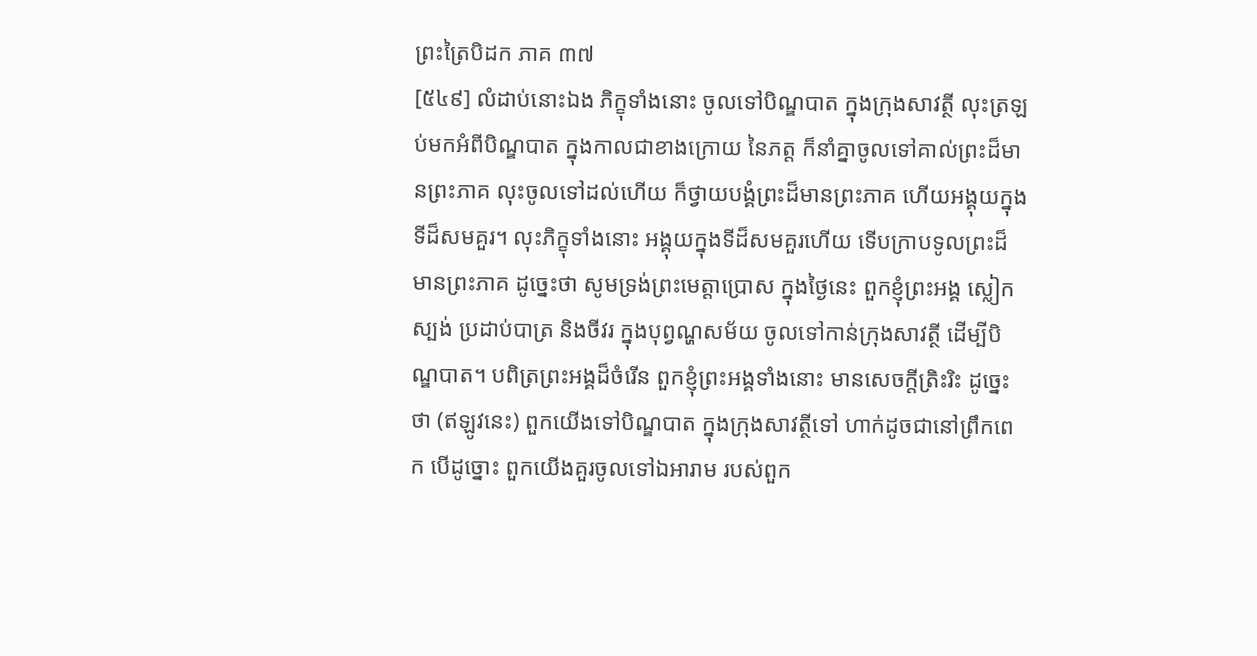ព្រះត្រៃបិដក ភាគ ៣៧
[៥៤៩] លំដាប់នោះឯង ភិក្ខុទាំងនោះ ចូលទៅបិណ្ឌបាត ក្នុងក្រុងសាវត្ថី លុះត្រឡប់មកអំពីបិណ្ឌបាត ក្នុងកាលជាខាងក្រោយ នៃភត្ត ក៏នាំគ្នាចូលទៅគាល់ព្រះដ៏មានព្រះភាគ លុះចូលទៅដល់ហើយ ក៏ថ្វាយបង្គំព្រះដ៏មានព្រះភាគ ហើយអង្គុយក្នុងទីដ៏សមគួរ។ លុះភិក្ខុទាំងនោះ អង្គុយក្នុងទីដ៏សមគួរហើយ ទើបក្រាបទូលព្រះដ៏មានព្រះភាគ ដូច្នេះថា សូមទ្រង់ព្រះមេត្តាប្រោស ក្នុងថ្ងៃនេះ ពួកខ្ញុំព្រះអង្គ ស្លៀកស្បង់ ប្រដាប់បាត្រ និងចីវរ ក្នុងបុព្វណ្ហសម័យ ចូលទៅកាន់ក្រុងសាវត្ថី ដើម្បីបិណ្ឌបាត។ បពិត្រព្រះអង្គដ៏ចំរើន ពួកខ្ញុំព្រះអង្គទាំងនោះ មានសេចក្តីត្រិះរិះ ដូច្នេះថា (ឥឡូវនេះ) ពួកយើងទៅបិណ្ឌបាត ក្នុងក្រុងសាវត្ថីទៅ ហាក់ដូចជានៅព្រឹកពេក បើដូច្នោះ ពួកយើងគួរចូលទៅឯអារាម របស់ពួក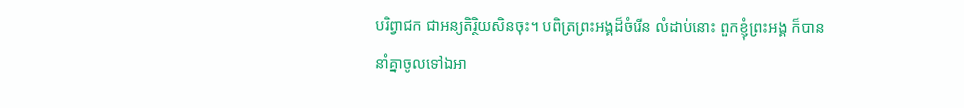បរិព្វាជក ជាអន្យតិរ្ថិយសិនចុះ។ បពិត្រព្រះអង្គដ៏ចំរើន លំដាប់នោះ ពួកខ្ញុំព្រះអង្គ ក៏បាននាំគ្នាចូលទៅឯអា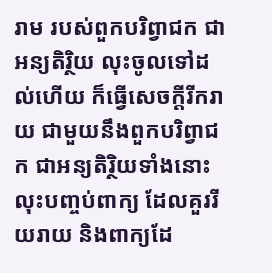រាម របស់ពួកបរិព្វាជក ជាអន្យតិរិ្ថយ លុះចូលទៅដល់ហើយ ក៏ធ្វើសេចក្តីរីករាយ ជាមួយនឹងពួកបរិព្វាជក ជាអន្យតិរ្ថិយទាំងនោះ លុះបញ្ចប់ពាក្យ ដែលគួររីយរាយ និងពាក្យដែ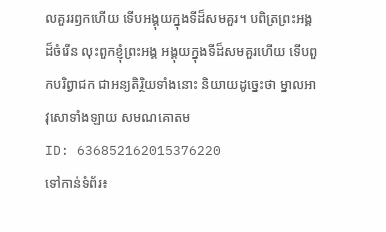លគួររឭកហើយ ទើបអង្គុយក្នុងទីដ៏សមគួរ។ បពិត្រព្រះអង្គដ៏ចំរើន លុះពួកខ្ញុំព្រះអង្គ អង្គុយក្នុងទីដ៏សមគួរហើយ ទើបពួកបរិព្វាជក ជាអន្យតិរិ្ថយទាំងនោះ និយាយដូច្នេះថា ម្នាលអាវុសោទាំងឡាយ សមណគោតម
ID: 636852162015376220
ទៅកាន់ទំព័រ៖